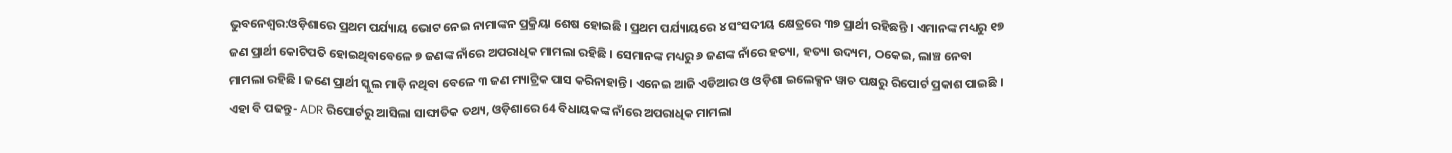ଭୁବନେଶ୍ବର:ଓଡ଼ିଶାରେ ପ୍ରଥମ ପର୍ଯ୍ୟାୟ ଭୋଟ ନେଇ ନାମାଙ୍କନ ପ୍ରକ୍ରିୟା ଶେଷ ହୋଇଛି । ପ୍ରଥମ ପର୍ଯ୍ୟାୟରେ ୪ ସଂସଦୀୟ କ୍ଷେତ୍ରରେ ୩୭ ପ୍ରାର୍ଥୀ ରହିଛନ୍ତି । ଏମାନଙ୍କ ମଧ୍ୟରୁ ୧୭ ଜଣ ପ୍ରାର୍ଥୀ କୋଟିପତି ହୋଇଥିବାବେଳେ ୭ ଜଣଙ୍କ ନାଁରେ ଅପରାଧିକ ମାମଲା ରହିଛି । ସେମାନଙ୍କ ମଧ୍ୟରୁ ୬ ଜଣଙ୍କ ନାଁରେ ହତ୍ୟା, ହତ୍ୟା ଉଦ୍ୟମ, ଠକେଇ, ଲାଞ୍ଚ ନେବା ମାମଲା ରହିଛି । ଜଣେ ପ୍ରାର୍ଥୀ ସ୍କୁଲ ମାଡ଼ି ନଥିବା ବେଳେ ୩ ଜଣ ମ୍ୟାଟ୍ରିକ ପାସ କରିନାହାନ୍ତି । ଏନେଇ ଆଜି ଏଡିଆର ଓ ଓଡ଼ିଶା ଇଲେକ୍ସନ ୱାଚ ପକ୍ଷରୁ ରିପୋର୍ଟ ପ୍ରକାଶ ପାଇଛି ।
ଏହା ବି ପଢନ୍ତୁ- ADR ରିପୋର୍ଟରୁ ଆସିଲା ସାଙ୍ଘାତିକ ତଥ୍ୟ, ଓଡ଼ିଶାରେ 64 ବିଧାୟକଙ୍କ ନାଁରେ ଅପରାଧିକ ମାମଲା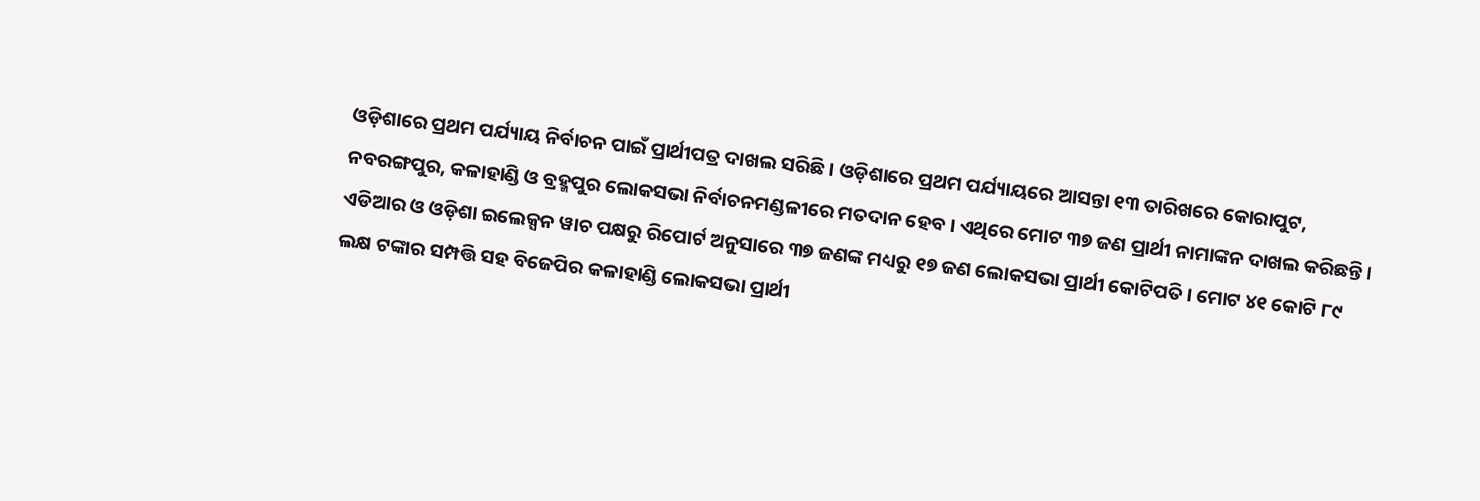ଓଡ଼ିଶାରେ ପ୍ରଥମ ପର୍ଯ୍ୟାୟ ନିର୍ବାଚନ ପାଇଁ ପ୍ରାର୍ଥୀପତ୍ର ଦାଖଲ ସରିଛି । ଓଡ଼ିଶାରେ ପ୍ରଥମ ପର୍ଯ୍ୟାୟରେ ଆସନ୍ତା ୧୩ ତାରିଖରେ କୋରାପୁଟ, ନବରଙ୍ଗପୁର, କଳାହାଣ୍ଡି ଓ ବ୍ରହ୍ମପୁର ଲୋକସଭା ନିର୍ବାଚନମଣ୍ଡଳୀରେ ମତଦାନ ହେବ । ଏଥିରେ ମୋଟ ୩୭ ଜଣ ପ୍ରାର୍ଥୀ ନାମାଙ୍କନ ଦାଖଲ କରିଛନ୍ତି । ଏଡିଆର ଓ ଓଡ଼ିଶା ଇଲେକ୍ସନ ୱାଚ ପକ୍ଷରୁ ରିପୋର୍ଟ ଅନୁସାରେ ୩୭ ଜଣଙ୍କ ମଧ୍ୟରୁ ୧୭ ଜଣ ଲୋକସଭା ପ୍ରାର୍ଥୀ କୋଟିପତି । ମୋଟ ୪୧ କୋଟି ୮୯ ଲକ୍ଷ ଟଙ୍କାର ସମ୍ପତ୍ତି ସହ ବିଜେପିର କଳାହାଣ୍ଡି ଲୋକସଭା ପ୍ରାର୍ଥୀ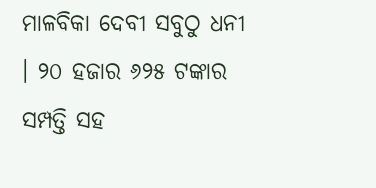ମାଳବିକା ଦେବୀ ସବୁଠୁ ଧନୀ । ୨୦ ହଜାର ୬୨୫ ଟଙ୍କାର ସମ୍ପତ୍ତି ସହ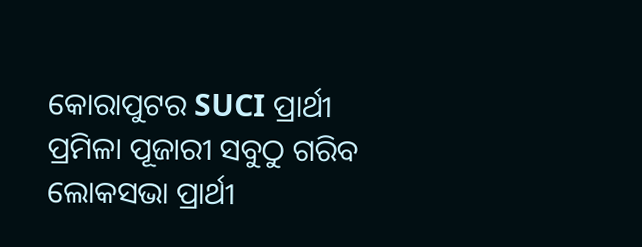କୋରାପୁଟର SUCI ପ୍ରାର୍ଥୀ ପ୍ରମିଳା ପୂଜାରୀ ସବୁଠୁ ଗରିବ ଲୋକସଭା ପ୍ରାର୍ଥୀ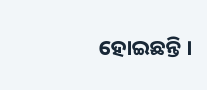ହୋଇଛନ୍ତି ।